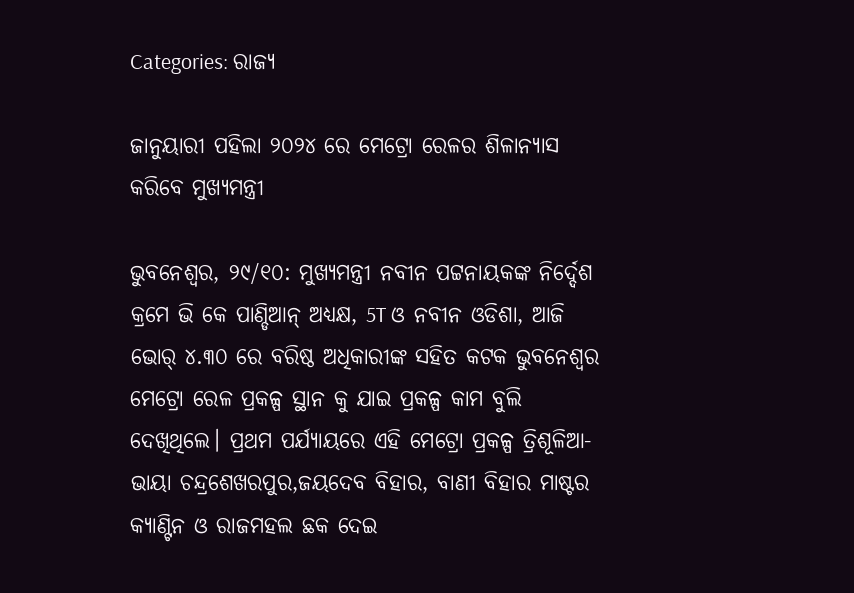Categories: ରାଜ୍ୟ

ଜାନୁୟାରୀ ପହିଲା ୨୦୨୪ ରେ ମେଟ୍ରୋ ରେଳର ଶିଳାନ୍ୟାସ କରିବେ ମୁଖ୍ୟମନ୍ତ୍ରୀ

ଭୁବନେଶ୍ବର, ୨୯/୧୦: ମୁଖ୍ୟମନ୍ତ୍ରୀ ନବୀନ ପଟ୍ଟନାୟକଙ୍କ ନିର୍ଦ୍ଦେଶ କ୍ରମେ ଭି କେ ପାଣ୍ଡିଆନ୍ ଅଧ୍ୟକ୍ଷ, 5T ଓ ନବୀନ ଓଡିଶା, ଆଜି ଭୋର୍ ୪.୩୦ ରେ ବରିଷ୍ଠ ଅଧିକାରୀଙ୍କ ସହିତ କଟକ ଭୁବନେଶ୍ବର ମେଟ୍ରୋ ରେଳ ପ୍ରକଳ୍ପ ସ୍ଥାନ କୁ ଯାଇ ପ୍ରକଳ୍ପ କାମ ବୁଲି ଦେଖିଥିଲେ। ପ୍ରଥମ ପର୍ଯ୍ୟାୟରେ ଏହି ମେଟ୍ରୋ ପ୍ରକଳ୍ପ ତ୍ରିଶୂଳିଆ-ଭାୟା ଚନ୍ଦ୍ରଶେଖରପୁର,ଜୟଦେବ ବିହାର, ବାଣୀ ବିହାର ମାଷ୍ଟର କ୍ୟାଣ୍ଟିନ ଓ ରାଜମହଲ ଛକ ଦେଇ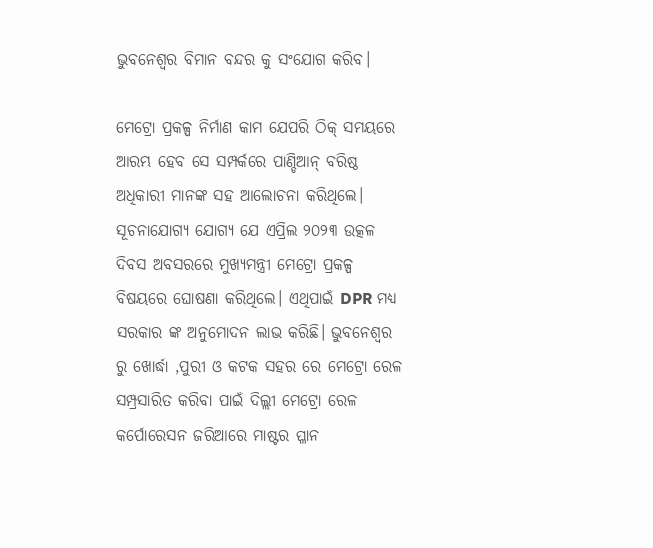ଭୁବନେଶ୍ବର ବିମାନ ବନ୍ଦର କୁ ସଂଯୋଗ କରିବ।

ମେଟ୍ରୋ ପ୍ରକଳ୍ପ ନିର୍ମାଣ କାମ ଯେପରି ଠିକ୍ ସମୟରେ ଆରମ୍ଭ ହେବ ସେ ସମ୍ପର୍କରେ ପାଣ୍ଡିଆନ୍ ବରିଷ୍ଠ ଅଧିକାରୀ ମାନଙ୍କ ସହ ଆଲୋଚନା କରିଥିଲେ। ସୂଚନାଯୋଗ୍ୟ ଯୋଗ୍ୟ ଯେ ଏପ୍ରିଲ ୨୦୨୩ ଉତ୍କଳ ଦିବସ ଅବସରରେ ମୁଖ୍ୟମନ୍ତ୍ରୀ ମେଟ୍ରୋ ପ୍ରକଳ୍ପ ବିଷୟରେ ଘୋଷଣା କରିଥିଲେ। ଏଥିପାଇଁ DPR ମଧ୍ୟ ସରକାର ଙ୍କ ଅନୁମୋଦନ ଲାଭ କରିଛି। ଭୁବନେଶ୍ଵର ରୁ ଖୋର୍ଦ୍ଧା ,ପୁରୀ ଓ କଟକ ସହର ରେ ମେଟ୍ରୋ ରେଳ ସମ୍ପ୍ରସାରିତ କରିବା ପାଇଁ ଦିଲ୍ଲୀ ମେଟ୍ରୋ ରେଳ କର୍ପୋରେସନ ଜରିଆରେ ମାଷ୍ଟର ପ୍ଳାନ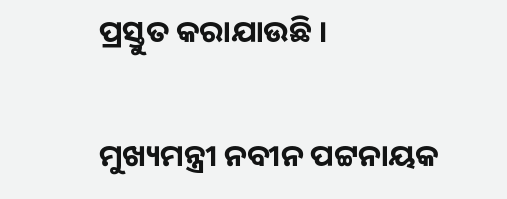ପ୍ରସ୍ତୁତ କରାଯାଉଛି ।

ମୁଖ୍ୟମନ୍ତ୍ରୀ ନବୀନ ପଟ୍ଟନାୟକ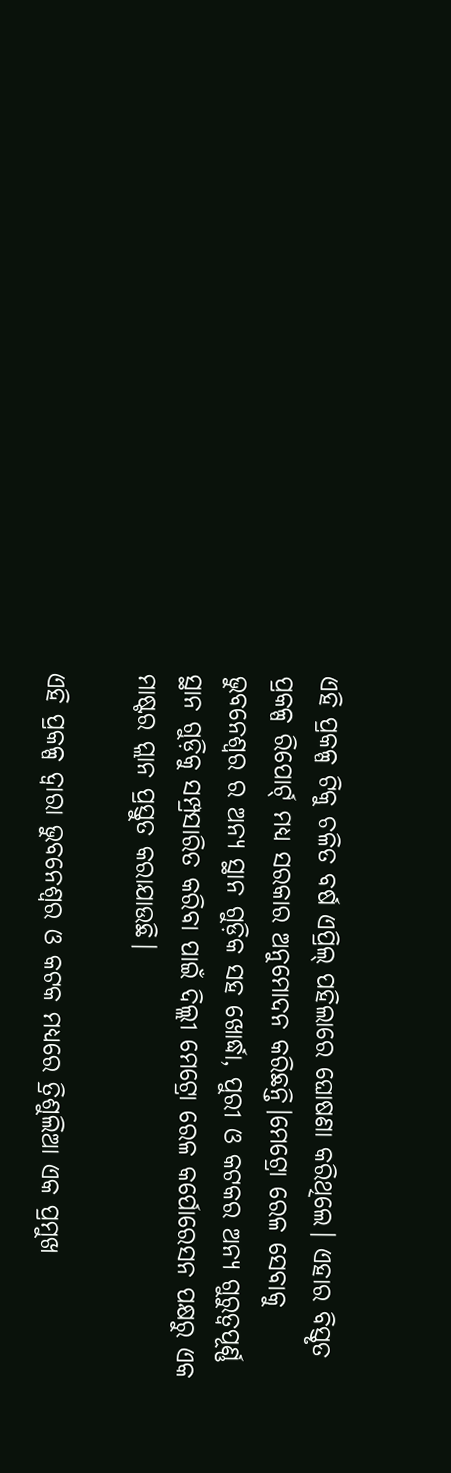ଏହି ପ୍ରକଳ୍ପ ଟିକୁ ଚଳିତ ବର୍ଷ ଏପ୍ରିଲ୍ ପହିଲାରେ ଘୋଷଣା କରିଥିଲେ। ଏହାର ବିସ୍ତୃତ ପ୍ରକଳ୍ପ ରିପୋର୍ଟ୍ ମଧ୍ଯ ସରକାର ଅନୁମୋଦନ କରିଛନ୍ତି।ମେଟ୍ରୋ ରେଳ ସେବାକୁ ଭୁବନେଶ୍ଵର ର ଅନ୍ୟ ସ୍ଥାନ ଗୁଡ଼ିକ ସହ ଖୋର୍ଦ୍ଧା, ପୁରୀ ଓ କଟକର ଅନ୍ୟ ଗୁରୁତ୍ୱପୂର୍ଣ୍ଣ ସ୍ଥାନ ଗୁଡ଼ିକୁ ସମ୍ପ୍ରସାରିତ କରିବା ପାଇଁ ଦିଲ୍ଲୀ ମେଟ୍ରୋ ରେଳ କର୍ପୋରେସନ ପକ୍ଷରୁ ଏକ ମାଷ୍ଟର ପ୍ଲାନ ପ୍ରସ୍ତୁତ କରାଯାଉଛି।

ଏହି ପ୍ରକଳ୍ପ ଦ୍ବାରା ଭୁବନେଶ୍ଵର ଓ କଟକ ମଧ୍ୟରେ ତ୍ରିଶୁଲିଆ ଏକ ପ୍ରମୁଖ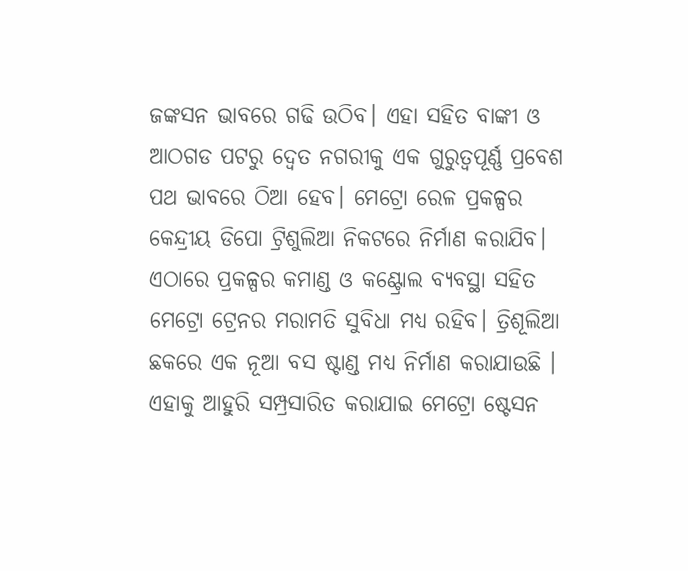ଜଙ୍କସନ ଭାବରେ ଗଢି ଉଠିବ। ଏହା ସହିତ ବାଙ୍କୀ ଓ ଆଠଗଡ ପଟରୁ ଦ୍ୱେତ ନଗରୀକୁ ଏକ ଗୁରୁତ୍ୱପୂର୍ଣ୍ଣ ପ୍ରବେଶ ପଥ ଭାବରେ ଠିଆ ହେବ। ମେଟ୍ରୋ ରେଳ ପ୍ରକଳ୍ପର କେନ୍ଦ୍ରୀୟ ଡିପୋ ଟ୍ରିଶୁଲିଆ ନିକଟରେ ନିର୍ମାଣ କରାଯିବ। ଏଠାରେ ପ୍ରକଳ୍ପର କମାଣ୍ଡ ଓ କଣ୍ଟ୍ରୋଲ ବ୍ୟବସ୍ଥା ସହିତ ମେଟ୍ରୋ ଟ୍ରେନର ମରାମତି ସୁବିଧା ମଧ୍ୟ ରହିବ। ତ୍ରିଶୂଲିଆ ଛକରେ ଏକ ନୂଆ ବସ ଷ୍ଟାଣ୍ଡ ମଧ୍ୟ ନିର୍ମାଣ କରାଯାଉଛି । ଏହାକୁ ଆହୁରି ସମ୍ପ୍ରସାରିତ କରାଯାଇ ମେଟ୍ରୋ ଷ୍ଟେସନ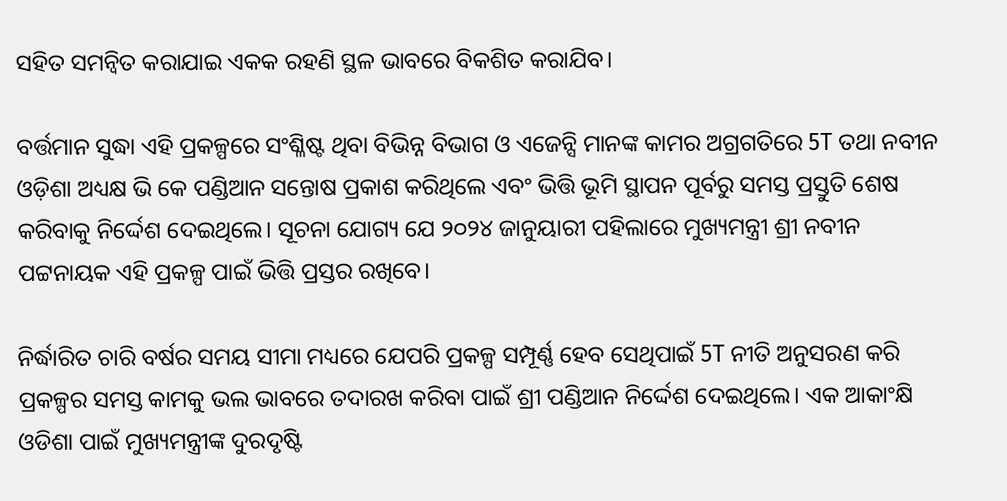ସହିତ ସମନ୍ୱିତ କରାଯାଇ ଏକକ ରହଣି ସ୍ଥଳ ଭାବରେ ବିକଶିତ କରାଯିବ।

ବର୍ତ୍ତମାନ ସୁଦ୍ଧା ଏହି ପ୍ରକଳ୍ପରେ ସଂଶ୍ଳିଷ୍ଟ ଥିବା ବିଭିନ୍ନ ବିଭାଗ ଓ ଏଜେନ୍ସି ମାନଙ୍କ କାମର ଅଗ୍ରଗତିରେ 5T ତଥା ନବୀନ ଓଡ଼ିଶା ଅଧ୍ୟକ୍ଷ ଭି କେ ପଣ୍ଡିଆନ ସନ୍ତୋଷ ପ୍ରକାଶ କରିଥିଲେ ଏବଂ ଭିତ୍ତି ଭୂମି ସ୍ଥାପନ ପୂର୍ବରୁ ସମସ୍ତ ପ୍ରସ୍ତୁତି ଶେଷ କରିବାକୁ ନିର୍ଦ୍ଦେଶ ଦେଇଥିଲେ। ସୂଚନା ଯୋଗ୍ୟ ଯେ ୨୦୨୪ ଜାନୁୟାରୀ ପହିଲାରେ ମୁଖ୍ୟମନ୍ତ୍ରୀ ଶ୍ରୀ ନବୀନ ପଟ୍ଟନାୟକ ଏହି ପ୍ରକଳ୍ପ ପାଇଁ ଭିତ୍ତି ପ୍ରସ୍ତର ରଖିବେ।

ନିର୍ଦ୍ଧାରିତ ଚାରି ବର୍ଷର ସମୟ ସୀମା ମଧ୍ୟରେ ଯେପରି ପ୍ରକଳ୍ପ ସମ୍ପୂର୍ଣ୍ଣ ହେବ ସେଥିପାଇଁ 5T ନୀତି ଅନୁସରଣ କରି ପ୍ରକଳ୍ପର ସମସ୍ତ କାମକୁ ଭଲ ଭାବରେ ତଦାରଖ କରିବା ପାଇଁ ଶ୍ରୀ ପଣ୍ଡିଆନ ନିର୍ଦ୍ଦେଶ ଦେଇଥିଲେ। ଏକ ଆକାଂକ୍ଷି ଓଡିଶା ପାଇଁ ମୁଖ୍ୟମନ୍ତ୍ରୀଙ୍କ ଦୁରଦୃଷ୍ଟି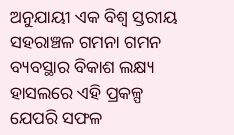ଅନୁଯାୟୀ ଏକ ବିଶ୍ବ ସ୍ତରୀୟ ସହରାଞ୍ଚଳ ଗମନା ଗମନ ବ୍ୟବସ୍ଥାର ବିକାଶ ଲକ୍ଷ୍ୟ ହାସଲରେ ଏହି ପ୍ରକଳ୍ପ ଯେପରି ସଫଳ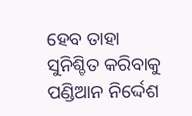ହେବ ତାହା ସୁନିଶ୍ଚିତ କରିବାକୁ ପଣ୍ଡିଆନ ନିର୍ଦ୍ଦେଶ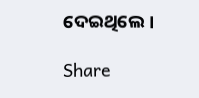ଦେଇଥିଲେ।

Share